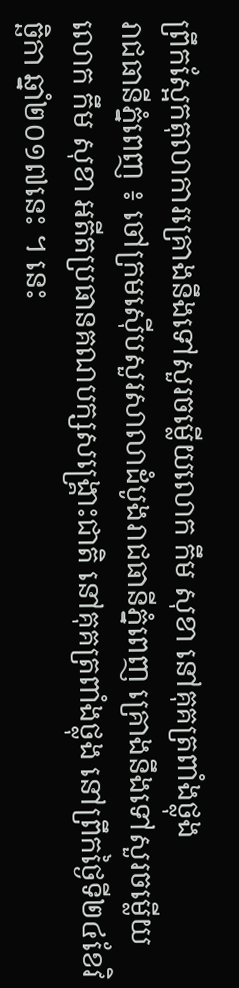ព្រឹកស្អែកតុលាការគ្រោងនឹងទៅសួរចម្លើយលោក កឹម សុខា នៅគុគត្រពាំងថ្លុង
រាជធានីភ្នំពេញ ៖ ចៅក្រមស៊ើបសួរសាលាដំបូងរាជធានីភ្នំពេញ គ្រោងនឹងទៅសួរចម្លើយលោក កឹម សុខា អតីតប្រធានគណបក្សសង្គ្រោះជាតិ នៅគុគត្រពាំងថ្លុង នៅព្រឹកថ្ងៃទី២៤ខែវិច្ឆិកា ឆ្នាំ២០១៧នេះ ។ នេះ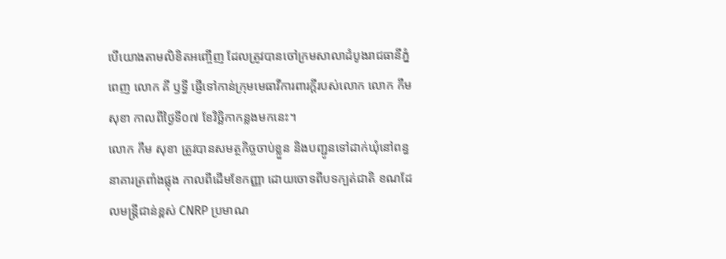បើយោងតាមលិខិតអញ្ចើញ ដែលត្រូវបានចៅក្រមសាលាដំបូងរាជធានីភ្នំពេញ លោក គី ឫទ្ធី ផ្ញើទៅកាន់ក្រុមមេធាវីការពារក្ដីរបស់លោក លោក កឹម សុខា កាលពីថ្ងៃទី០៧ ខែវិច្ឆិកាកន្លងមកនេះ។
លោក កឹម សុខា ត្រូវបានសមត្ថកិច្ចចាប់ខ្លួន និងបញ្ជូនទៅដាក់ឃុំនៅពន្ធនាគារត្រពាំងផ្លុង កាលពីដើមខែកញ្ញា ដោយចោទពីបទក្បត់ជាតិ ខណដែលមន្ត្រីជាន់ខ្ពស់ CNRP ប្រមាណ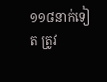១១៨នាក់ទៀត ត្រូវ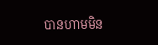បានហាមមិន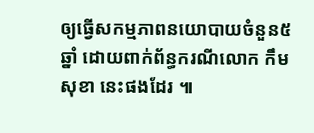ឲ្យធ្វើសកម្មភាពនយោបាយចំនួន៥ឆ្នាំ ដោយពាក់ព័ន្ធករណីលោក កឹម សុខា នេះផងដែរ ៕